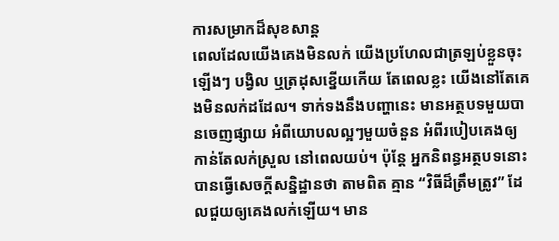ការសម្រាកដ៏សុខសាន្ត
ពេលដែលយើងគេងមិនលក់ យើងប្រហែលជាត្រឡប់ខ្លួនចុះឡើងៗ បង្វិល ឬត្រដុសខ្នើយកើយ តែពេលខ្លះ យើងនៅតែគេងមិនលក់ដដែល។ ទាក់ទងនឹងបញ្ហានេះ មានអត្ថបទមួយបានចេញផ្សាយ អំពីយោបលល្អៗមួយចំនួន អំពីរបៀបគេងឲ្យកាន់តែលក់ស្រួល នៅពេលយប់។ ប៉ុន្តែ អ្នកនិពន្ធអត្ថបទនោះ បានធ្វើសេចក្តីសន្និដ្ឋានថា តាមពិត គ្មាន “វិធីដ៏ត្រឹមត្រូវ” ដែលជួយឲ្យគេងលក់ឡើយ។ មាន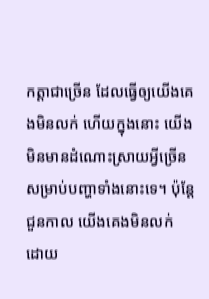កត្តាជាច្រើន ដែលធ្វើឲ្យយើងគេងមិនលក់ ហើយក្នុងនោះ យើងមិនមានដំណោះស្រាយអ្វីច្រើន សម្រាប់បញ្ហាទាំងនោះទេ។ ប៉ុន្តែ ជួនកាល យើងគេងមិនលក់ ដោយ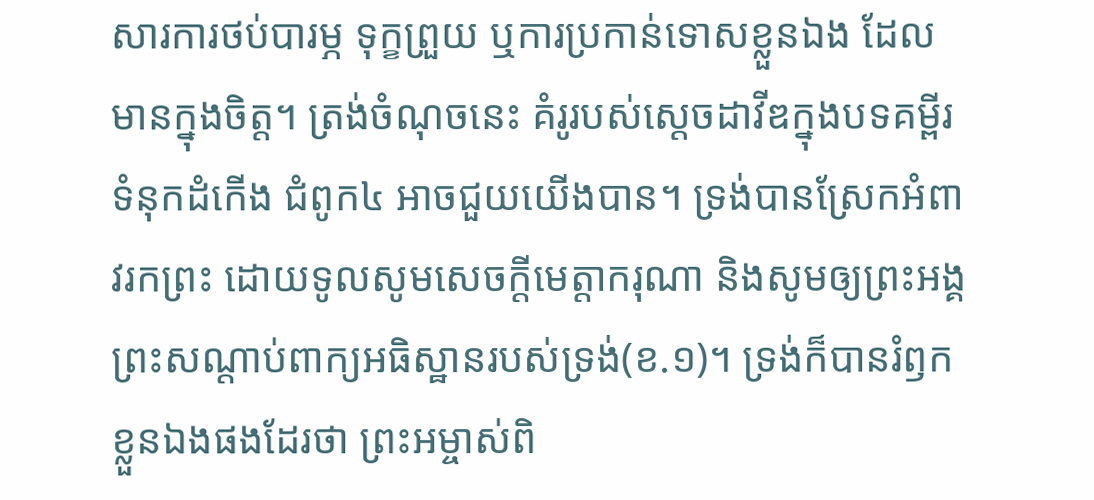សារការថប់បារម្ភ ទុក្ខព្រួយ ឬការប្រកាន់ទោសខ្លួនឯង ដែលមានក្នុងចិត្ត។ ត្រង់ចំណុចនេះ គំរូរបស់ស្តេចដាវីឌក្នុងបទគម្ពីរ ទំនុកដំកើង ជំពូក៤ អាចជួយយើងបាន។ ទ្រង់បានស្រែកអំពាវរកព្រះ ដោយទូលសូមសេចក្តីមេត្តាករុណា និងសូមឲ្យព្រះអង្គព្រះសណ្តាប់ពាក្យអធិស្ឋានរបស់ទ្រង់(ខ.១)។ ទ្រង់ក៏បានរំឭកខ្លួនឯងផងដែរថា ព្រះអម្ចាស់ពិ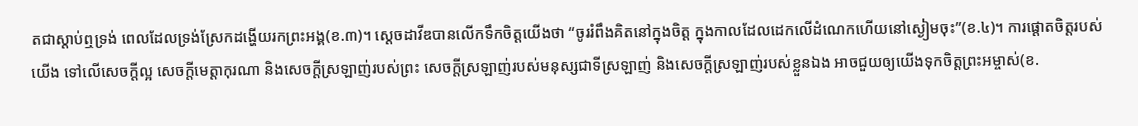តជាស្តាប់ឮទ្រង់ ពេលដែលទ្រង់ស្រែកដង្ហើយរកព្រះអង្គ(ខ.៣)។ ស្តេចដាវីឌបានលើកទឹកចិត្តយើងថា “ចូររំពឹងគិតនៅក្នុងចិត្ត ក្នុងកាលដែលដេកលើដំណេកហើយនៅស្ងៀមចុះ”(ខ.៤)។ ការផ្តោតចិត្តរបស់យើង ទៅលើសេចក្តីល្អ សេចក្តីមេត្តាកុរណា និងសេចក្តីស្រឡាញ់របស់ព្រះ សេចក្តីស្រឡាញ់របស់មនុស្សជាទីស្រឡាញ់ និងសេចក្តីស្រឡាញ់របស់ខ្លួនឯង អាចជួយឲ្យយើងទុកចិត្តព្រះអម្ចាស់(ខ.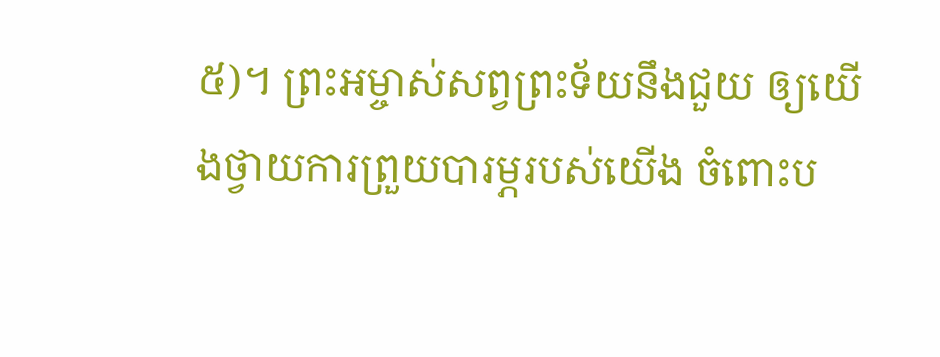៥)។ ព្រះអម្ចាស់សព្វព្រះទ័យនឹងជួយ ឲ្យយើងថ្វាយការព្រួយបារម្ភរបស់យើង ចំពោះប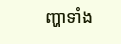ញ្ហាទាំង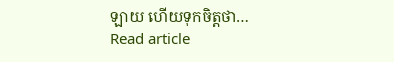ឡាយ ហើយទុកចិត្តថា…
Read article